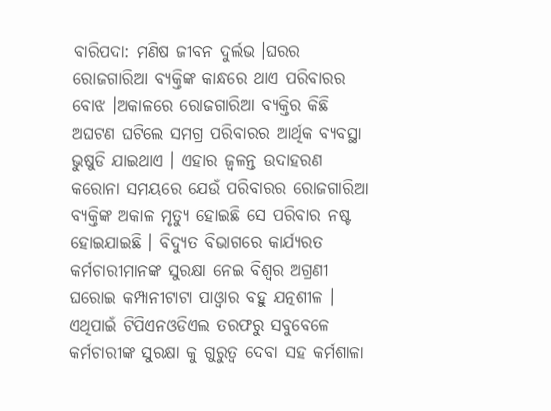ବାରିପଦା: ମଣିଷ ଜୀବନ ଦୁର୍ଲଭ ।ଘରର ରୋଜଗାରିଆ ବ୍ୟକ୍ତିଙ୍କ କାନ୍ଧରେ ଥାଏ ପରିବାରର ବୋଝ ।ଅକାଳରେ ରୋଜଗାରିଆ ବ୍ୟକ୍ତିର କିଛି ଅଘଟଣ ଘଟିଲେ ସମଗ୍ର ପରିବାରର ଆର୍ଥିକ ବ୍ୟବସ୍ଥା ଭୁଷୁଡି ଯାଇଥାଏ । ଏହାର ଜ୍ଵଳନ୍ତ ଉଦାହରଣ କରୋନା ସମୟରେ ଯେଉଁ ପରିବାରର ରୋଜଗାରିଆ ବ୍ୟକ୍ତିଙ୍କ ଅକାଳ ମୃତ୍ୟୁ ହୋଇଛି ସେ ପରିବାର ନଷ୍ଟ ହୋଇଯାଇଛି । ବିଦ୍ୟୁତ ବିଭାଗରେ କାର୍ଯ୍ୟରତ କର୍ମଚାରୀମାନଙ୍କ ସୁରକ୍ଷା ନେଇ ବିଶ୍ବର ଅଗ୍ରଣୀ ଘରୋଇ କମ୍ପାନୀଟାଟା ପାଓ୍ବାର ବହୁ ଯତ୍ନଶୀଳ । ଏଥିପାଇଁ ଟିପିଏନଓଡିଏଲ ତରଫରୁ ସବୁବେଳେ କର୍ମଚାରୀଙ୍କ ସୁରକ୍ଷା କୁ ଗୁରୁତ୍ଵ ଦେବା ସହ କର୍ମଶାଳା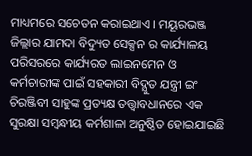ମାଧ୍ୟମରେ ସଚେତନ କରାଇଥାଏ । ମୟୂରଭଞ୍ଜ ଜିଲ୍ଲାର ଯାମଦା ବିଦ୍ୟୁତ ସେକ୍ସନ ର କାର୍ଯ୍ୟାଳୟ ପରିସରରେ କାର୍ଯ୍ୟରତ ଲାଇନମେନ ଓ କର୍ମଚାରୀଙ୍କ ପାଇଁ ସହକାରୀ ବିଦ୍ଯୁତ ଯନ୍ତ୍ରୀ ଇଂ ଚିରଞ୍ଜିବୀ ସାହୁଙ୍କ ପ୍ରତ୍ୟକ୍ଷ ତତ୍ତ୍ଵାବଧାନରେ ଏକ ସୁରକ୍ଷା ସମ୍ବନ୍ଧୀୟ କର୍ମଶାଳା ଅନୁଷ୍ଠିତ ହୋଇଯାଇଛି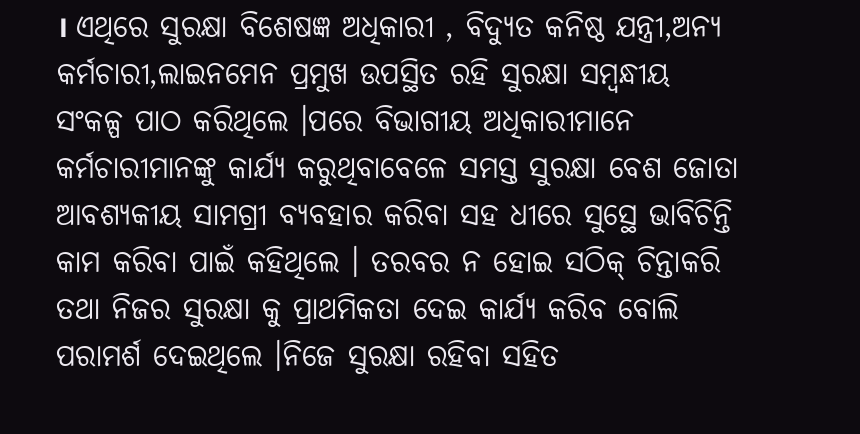। ଏଥିରେ ସୁରକ୍ଷା ବିଶେଷଜ୍ଞ ଅଧିକାରୀ , ବିଦ୍ୟୁତ କନିଷ୍ଠ ଯନ୍ତ୍ରୀ,ଅନ୍ୟ କର୍ମଚାରୀ,ଲାଇନମେନ ପ୍ରମୁଖ ଉପସ୍ଥିତ ରହି ସୁରକ୍ଷା ସମ୍ବନ୍ଧୀୟ ସଂକଳ୍ପ ପାଠ କରିଥିଲେ ।ପରେ ବିଭାଗୀୟ ଅଧିକାରୀମାନେ କର୍ମଚାରୀମାନଙ୍କୁ କାର୍ଯ୍ୟ କରୁଥିବାବେଳେ ସମସ୍ତ ସୁରକ୍ଷା ବେଶ ଜୋତା ଆବଶ୍ୟକୀୟ ସାମଗ୍ରୀ ବ୍ୟବହାର କରିବା ସହ ଧୀରେ ସୁସ୍ଥେ ଭାବିଚିନ୍ତି କାମ କରିବା ପାଇଁ କହିଥିଲେ । ତରବର ନ ହୋଇ ସଠିକ୍ ଚିନ୍ତାକରି ତଥା ନିଜର ସୁରକ୍ଷା କୁ ପ୍ରାଥମିକତା ଦେଇ କାର୍ଯ୍ୟ କରିବ ବୋଲି ପରାମର୍ଶ ଦେଇଥିଲେ ।ନିଜେ ସୁରକ୍ଷା ରହିବା ସହିତ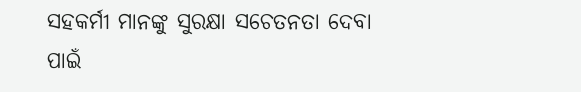ସହକର୍ମୀ ମାନଙ୍କୁ ସୁରକ୍ଷା ସଚେତନତା ଦେବା ପାଇଁ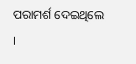ପରାମର୍ଶ ଦେଇଥିଲେ ।